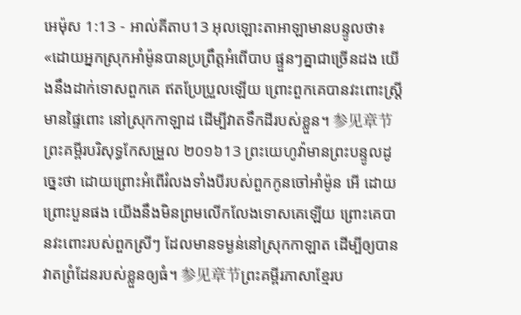អេម៉ុស 1:13 - អាល់គីតាប13 អុលឡោះតាអាឡាមានបន្ទូលថា៖ «ដោយអ្នកស្រុកអាំម៉ូនបានប្រព្រឹត្តអំពើបាប ផ្ទួនៗគ្នាជាច្រើនដង យើងនឹងដាក់ទោសពួកគេ ឥតប្រែប្រួលឡើយ ព្រោះពួកគេបានវះពោះស្ត្រីមានផ្ទៃពោះ នៅស្រុកកាឡាដ ដើម្បីវាតទឹកដីរបស់ខ្លួន។ 参见章节ព្រះគម្ពីរបរិសុទ្ធកែសម្រួល ២០១៦13 ព្រះយេហូវ៉ាមានព្រះបន្ទូលដូច្នេះថា ដោយព្រោះអំពើរំលងទាំងបីរបស់ពួកកូនចៅអាំម៉ូន អើ ដោយព្រោះបួនផង យើងនឹងមិនព្រមលើកលែងទោសគេឡើយ ព្រោះគេបានវះពោះរបស់ពួកស្រីៗ ដែលមានទម្ងន់នៅស្រុកកាឡាត ដើម្បីឲ្យបានវាតព្រំដែនរបស់ខ្លួនឲ្យធំ។ 参见章节ព្រះគម្ពីរភាសាខ្មែរប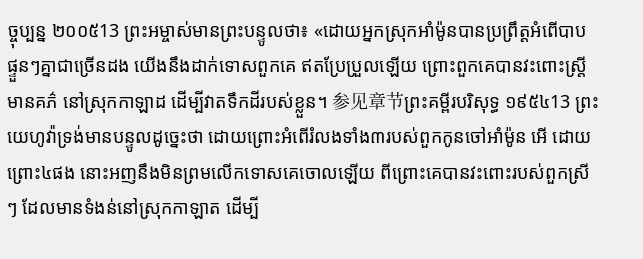ច្ចុប្បន្ន ២០០៥13 ព្រះអម្ចាស់មានព្រះបន្ទូលថា៖ «ដោយអ្នកស្រុកអាំម៉ូនបានប្រព្រឹត្តអំពើបាប ផ្ទួនៗគ្នាជាច្រើនដង យើងនឹងដាក់ទោសពួកគេ ឥតប្រែប្រួលឡើយ ព្រោះពួកគេបានវះពោះស្ត្រីមានគភ៌ នៅស្រុកកាឡាដ ដើម្បីវាតទឹកដីរបស់ខ្លួន។ 参见章节ព្រះគម្ពីរបរិសុទ្ធ ១៩៥៤13 ព្រះយេហូវ៉ាទ្រង់មានបន្ទូលដូច្នេះថា ដោយព្រោះអំពើរំលងទាំង៣របស់ពួកកូនចៅអាំម៉ូន អើ ដោយព្រោះ៤ផង នោះអញនឹងមិនព្រមលើកទោសគេចោលឡើយ ពីព្រោះគេបានវះពោះរបស់ពួកស្រីៗ ដែលមានទំងន់នៅស្រុកកាឡាត ដើម្បី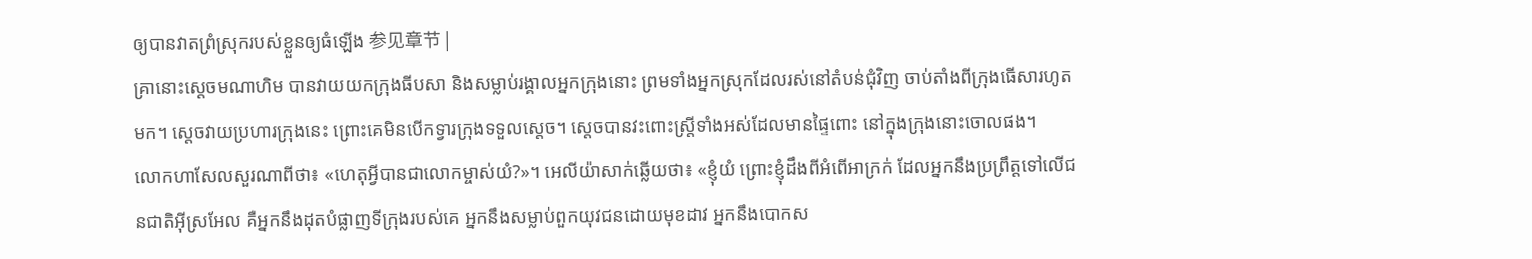ឲ្យបានវាតព្រំស្រុករបស់ខ្លួនឲ្យធំឡើង 参见章节 |
គ្រានោះស្តេចមណាហិម បានវាយយកក្រុងធីបសា និងសម្លាប់រង្គាលអ្នកក្រុងនោះ ព្រមទាំងអ្នកស្រុកដែលរស់នៅតំបន់ជុំវិញ ចាប់តាំងពីក្រុងធើសារហូតមក។ ស្តេចវាយប្រហារក្រុងនេះ ព្រោះគេមិនបើកទ្វារក្រុងទទួលស្តេច។ ស្តេចបានវះពោះស្ត្រីទាំងអស់ដែលមានផ្ទៃពោះ នៅក្នុងក្រុងនោះចោលផង។
លោកហាសែលសួរណាពីថា៖ «ហេតុអ្វីបានជាលោកម្ចាស់យំ?»។ អេលីយ៉ាសាក់ឆ្លើយថា៖ «ខ្ញុំយំ ព្រោះខ្ញុំដឹងពីអំពើអាក្រក់ ដែលអ្នកនឹងប្រព្រឹត្តទៅលើជនជាតិអ៊ីស្រអែល គឺអ្នកនឹងដុតបំផ្លាញទីក្រុងរបស់គេ អ្នកនឹងសម្លាប់ពួកយុវជនដោយមុខដាវ អ្នកនឹងបោកស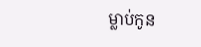ម្លាប់កូន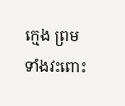ក្មេង ព្រមទាំងវះពោះ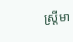ស្ត្រីមា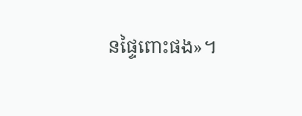នផ្ទៃពោះផង»។